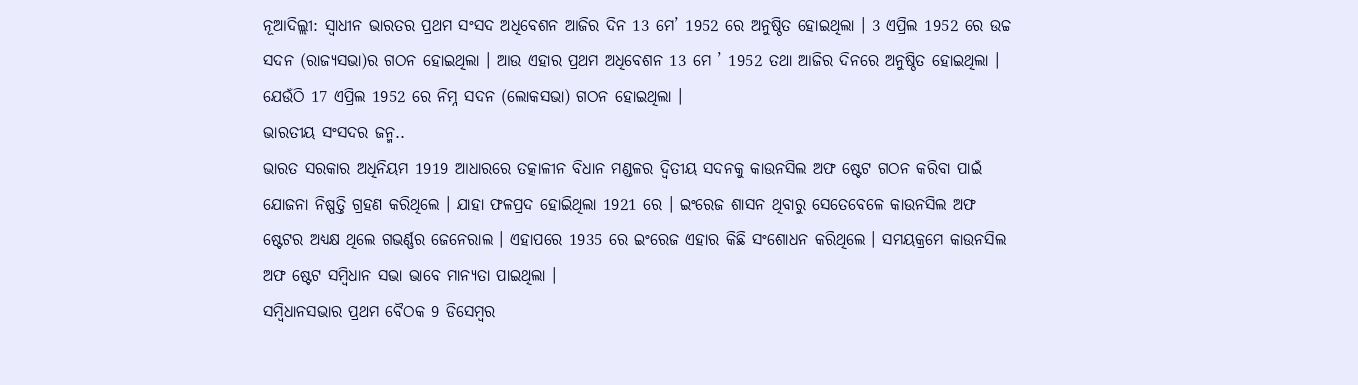ନୂଆଦିଲ୍ଲୀ: ସ୍ବାଧୀନ ଭାରତର ପ୍ରଥମ ସଂସଦ ଅଧିବେଶନ ଆଜିର ଦିନ 13 ମେ’ 1952 ରେ ଅନୁଷ୍ଠିତ ହୋଇଥିଲା । 3 ଏପ୍ରିଲ 1952 ରେ ଉଚ୍ଚ ସଦନ (ରାଜ୍ୟସଭା)ର ଗଠନ ହୋଇଥିଲା । ଆଉ ଏହାର ପ୍ରଥମ ଅଧିବେଶନ 13 ମେ ’ 1952 ତଥା ଆଜିର ଦିନରେ ଅନୁଷ୍ଠିତ ହୋଇଥିଲା । ଯେଉଁଠି 17 ଏପ୍ରିଲ 1952 ରେ ନିମ୍ନ ସଦନ (ଲୋକସଭା) ଗଠନ ହୋଇଥିଲା ।
ଭାରତୀୟ ସଂସଦର ଜନ୍ମ..
ଭାରତ ସରକାର ଅଧିନିୟମ 1919 ଆଧାରରେ ତତ୍କାଳୀନ ବିଧାନ ମଣ୍ଡଳର ଦ୍ବିତୀୟ ସଦନକୁ କାଉନସିଲ ଅଫ ଷ୍ଟେଟ ଗଠନ କରିବା ପାଇଁ ଯୋଜନା ନିଷ୍ପତ୍ତି ଗ୍ରହଣ କରିଥିଲେ । ଯାହା ଫଳପ୍ରଦ ହୋଇିଥିଲା 1921 ରେ । ଇଂରେଜ ଶାସନ ଥିବାରୁ ସେତେବେଳେ କାଉନସିଲ ଅଫ ଷ୍ଟେଟର ଅଧ୍ୟକ୍ଷ ଥିଲେ ଗଭର୍ଣ୍ଣର ଜେନେରାଲ । ଏହାପରେ 1935 ରେ ଇଂରେଜ ଏହାର କିଛି ସଂଶୋଧନ କରିଥିଲେ । ସମୟକ୍ରମେ କାଉନସିଲ ଅଫ ଷ୍ଟେଟ ସମ୍ବିଧାନ ସଭା ଭାବେ ମାନ୍ୟତା ପାଇଥିଲା ।
ସମ୍ବିଧାନସଭାର ପ୍ରଥମ ବୈଠକ 9 ଡିସେମ୍ବର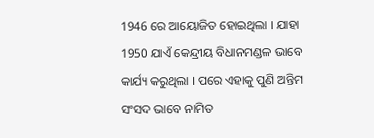1946 ରେ ଆୟୋଜିତ ହୋଇଥିଲା । ଯାହା 1950 ଯାଏଁ କେନ୍ଦ୍ରୀୟ ବିଧାନମଣ୍ଡଳ ଭାବେ କାର୍ଯ୍ୟ କରୁଥିଲା । ପରେ ଏହାକୁ ପୁଣି ଅନ୍ତିମ ସଂସଦ ଭାବେ ନାମିତ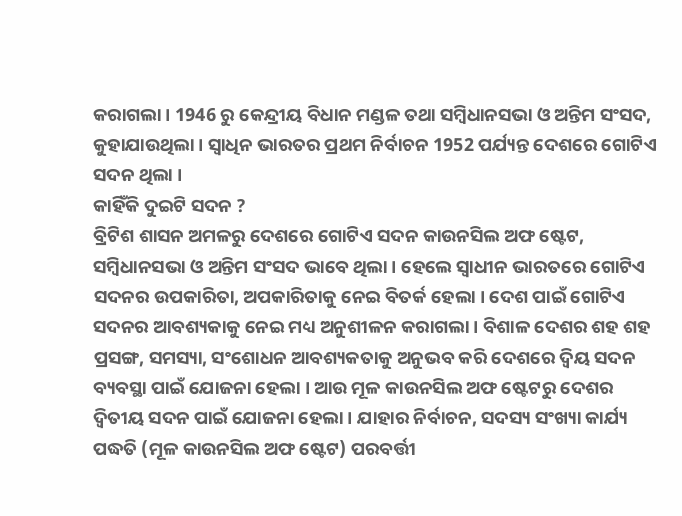କରାଗଲା । 1946 ରୁ କେନ୍ଦ୍ରୀୟ ବିଧାନ ମଣ୍ଡଳ ତଥା ସମ୍ବିଧାନସଭା ଓ ଅନ୍ତିମ ସଂସଦ, କୁହାଯାଉଥିଲା । ସ୍ବାଧିନ ଭାରତର ପ୍ରଥମ ନିର୍ବାଚନ 1952 ପର୍ଯ୍ୟନ୍ତ ଦେଶରେ ଗୋଟିଏ ସଦନ ଥିଲା ।
କାହିଁକି ଦୁଇଟି ସଦନ ?
ବ୍ରିଟିଶ ଶାସନ ଅମଳରୁ ଦେଶରେ ଗୋଟିଏ ସଦନ କାଉନସିଲ ଅଫ ଷ୍ଟେଟ, ସମ୍ବିଧାନସଭା ଓ ଅନ୍ତିମ ସଂସଦ ଭାବେ ଥିଲା । ହେଲେ ସ୍ବାଧୀନ ଭାରତରେ ଗୋଟିଏ ସଦନର ଉପକାରିତା, ଅପକାରିତାକୁ ନେଇ ବିତର୍କ ହେଲା । ଦେଶ ପାଇଁ ଗୋଟିଏ ସଦନର ଆବଶ୍ୟକାକୁ ନେଇ ମଧ୍ୟ ଅନୁଶୀଳନ କରାଗଲା । ବିଶାଳ ଦେଶର ଶହ ଶହ ପ୍ରସଙ୍ଗ, ସମସ୍ୟା, ସଂଶୋଧନ ଆବଶ୍ୟକତାକୁ ଅନୁଭବ କରି ଦେଶରେ ଦ୍ବିୟ ସଦନ ବ୍ୟବସ୍ଥା ପାଇଁ ଯୋଜନା ହେଲା । ଆଉ ମୂଳ କାଉନସିଲ ଅଫ ଷ୍ଟେଟରୁ ଦେଶର ଦ୍ବିତୀୟ ସଦନ ପାଇଁ ଯୋଜନା ହେଲା । ଯାହାର ନିର୍ବାଚନ, ସଦସ୍ୟ ସଂଖ୍ୟା କାର୍ଯ୍ୟ ପଦ୍ଧତି (ମୂଳ କାଉନସିଲ ଅଫ ଷ୍ଟେଟ) ପରବର୍ତ୍ତୀ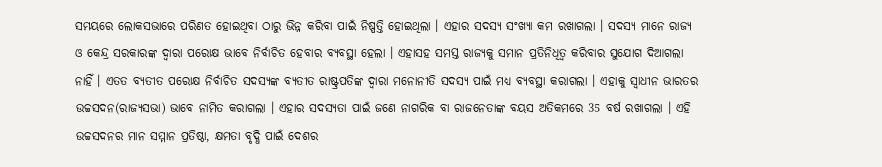ସମୟରେ ଲୋକସଭାରେ ପରିଣତ ହୋଇଥିବା ଠାରୁ ଭିନ୍ନ କରିବା ପାଇଁ ନିଷ୍ପତ୍ତି ହୋଇଥିଲା । ଏହାର ସଦସ୍ୟ ସଂଖ୍ୟା କମ ରଖାଗଲା । ସଦସ୍ୟ ମାନେ ରାଜ୍ୟ ଓ କେନ୍ଦ୍ର ସରକାରଙ୍କ ଦ୍ବାରା ପରୋକ୍ଷ ଭାବେ ନିର୍ବାଚିତ ହେବାର ବ୍ୟବସ୍ଥା ହେଲା । ଏହାସହ ସମସ୍ତ ରାଜ୍ୟକୁ ସମାନ ପ୍ରତିନିଧିତ୍ବ କରିବାର ସୁଯୋଗ ଦିଆଗଲା ନାହିଁ । ଏତତ ବ୍ୟତୀତ ପରୋକ୍ଷ ନିର୍ବାଚିତ ସଦସ୍ୟଙ୍କ ବ୍ୟତୀତ ରାଷ୍ଟ୍ରପତିଙ୍କ ଦ୍ବାରା ମନୋନୀତି ସଦସ୍ୟ ପାଇଁ ମଧ୍ୟ ବ୍ୟବସ୍ଥା କରାଗଲା । ଏହାକୁ ସ୍ବାଧୀନ ଭାରତର ଉଚ୍ଚସଦନ(ରାଜ୍ୟସଭା) ଭାବେ ନାମିତ କରାଗଲା । ଏହାର ସଦସ୍ୟତା ପାଇଁ ଜଣେ ନାଗରିକ ବା ରାଜନେତାଙ୍କ ବୟସ ଅତିକମରେ 35 ବର୍ଷ ରଖାଗଲା । ଏହି ଉଚ୍ଚସଦନର ମାନ ସମ୍ମାନ ପ୍ରତିଷ୍ଠା, କ୍ଷମତା ବୃଦ୍ଧି ପାଇଁ ଦେଶର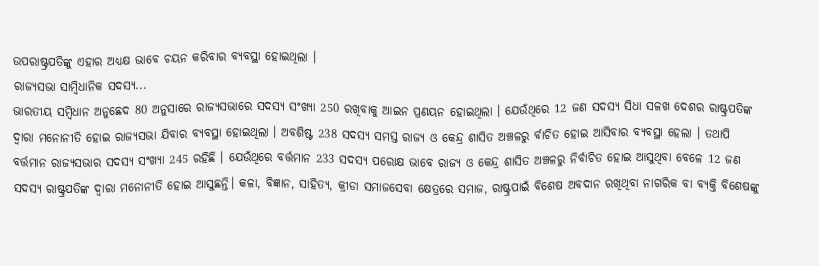ଉପରାଷ୍ଟ୍ରପତିଙ୍କୁ ଏହାର ଅଧ୍ୟକ୍ଷ ଭାବେ ଚୟନ କରିବାର ବ୍ୟବସ୍ଥା ହୋଇଥିଲା ।
ରାଜ୍ୟସଭା ସାମ୍ବିଧାନିକ ସଦସ୍ୟ...
ଭାରତୀୟ ସମ୍ବିଧାନ ଅନୁଛେଦ 80 ଅନୁସାରେ ରାଜ୍ୟସଭାରେ ସଦସ୍ୟ ସଂଖ୍ୟା 250 ରଖିବାକୁ ଆଇନ ପ୍ରଣୟନ ହୋଇଥିଲା । ଯେଉଁଥିରେ 12 ଜଣ ସଦସ୍ୟ ସିଧା ସଳଖ ଦେଶର ରାଷ୍ଟ୍ରପତିଙ୍କ ଦ୍ବାରା ମନୋନୀତି ହୋଇ ରାଜ୍ୟସଭା ଯିବାର ବ୍ୟବସ୍ଥା ହୋଇଥିଲା । ଅବଶିଷ୍ଟ 238 ସଦସ୍ୟ ସମସ୍ତ ରାଜ୍ୟ ଓ କେନ୍ଦ୍ର ଶାସିତ ଅଞ୍ଚଳରୁ ର୍ବାଚିତ ହୋଇ ଆସିବାର ବ୍ୟବସ୍ଥା ହେଲା । ତଥାପି ବର୍ତ୍ତମାନ ରାଜ୍ୟସଭାର ସଦସ୍ୟ ସଂଖ୍ୟା 245 ରହିଛି । ଯେଉଁଥିରେ ବର୍ତ୍ତମାନ 233 ସଦସ୍ୟ ପରୋକ୍ଷ ଭାବେ ରାଜ୍ୟ ଓ କେନ୍ଦ୍ର ଶାସିତ ଅଞ୍ଚଳରୁ ନିର୍ବାଚିତ ହୋଇ ଆସୁଥିବା ବେଳେ 12 ଜଣ ସଦସ୍ୟ ରାଷ୍ଟ୍ରପତିଙ୍କ ଦ୍ବାରା ମନୋନୀତି ହୋଇ ଆସୁଛନ୍ତି। କଳା, ବିଜ୍ଞାନ, ସାହିତ୍ୟ, କ୍ରୀଡା ସମାଜସେବା କ୍ଷେତ୍ରରେ ସମାଜ, ରାଷ୍ଟ୍ରପାଇଁ ବିଶେଷ ଅବଦାନ ରଖିଥିବା ନାଗରିକ ବା ବ୍ୟକ୍ତି ବିଶେଷଙ୍କୁ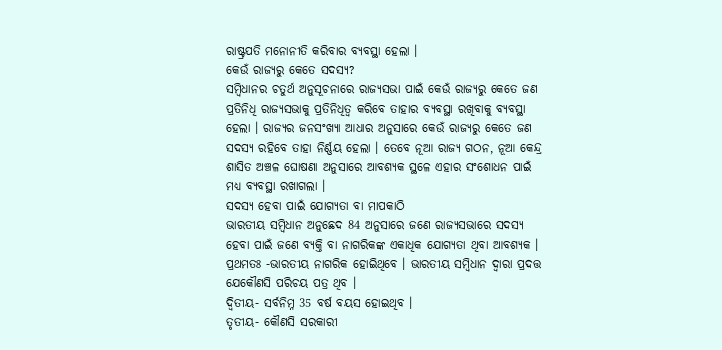ରାଷ୍ଟ୍ରପତି ମନୋନୀତି କରିବାର ବ୍ୟବସ୍ଥା ହେଲା ।
କେଉଁ ରାଜ୍ୟରୁ କେତେ ସଦସ୍ୟ?
ସମ୍ବିଧାନର ଚତୁର୍ଥ ଅନୁସୂଚନାରେ ରାଜ୍ୟସଭା ପାଇଁ କେଉଁ ରାଜ୍ୟରୁ କେତେ ଜଣ ପ୍ରତିନିଧି ରାଜ୍ୟସଭାକୁ ପ୍ରତିନିଧିତ୍ବ କରିବେ ତାହାର ବ୍ୟବସ୍ଥା ରଖିବାକୁ ବ୍ୟବସ୍ଥା ହେଲା । ରାଜ୍ୟର ଜନସଂଖ୍ୟା ଆଧାର ଅନୁସାରେ କେଉଁ ରାଜ୍ୟରୁ କେତେ ଜଣ ସଦସ୍ୟ ରହିବେ ତାହା ନିର୍ଣ୍ଣୟ ହେଲା । ତେବେ ନୂଆ ରାଜ୍ୟ ଗଠନ, ନୂଆ କେନ୍ଦ୍ର ଶାସିତ ଅଞ୍ଚଳ ଘୋଷଣା ଅନୁସାରେ ଆବଶ୍ୟକ ସ୍ଥଳେ ଏହାର ସଂଶୋଧନ ପାଇଁ ମଧ୍ୟ ବ୍ୟବସ୍ଥା ରଖାଗଲା ।
ସଦସ୍ୟ ହେବା ପାଇଁ ଯୋଗ୍ୟତା ବା ମାପକାଠି
ଭାରତୀୟ ସମ୍ବିଧାନ ଅନୁଛେଦ 84 ଅନୁସାରେ ଜଣେ ରାଜ୍ୟସଭାରେ ସଦସ୍ୟ ହେବା ପାଇଁ ଜଣେ ବ୍ୟକ୍ତି ବା ନାଗରିକଙ୍କ ଏକାଧିକ ଯୋଗ୍ୟତା ଥିବା ଆବଶ୍ୟକ ।
ପ୍ରଥମତଃ -ଭାରତୀୟ ନାଗରିକ ହୋଇିଥିବେ । ଭାରତୀୟ ସମ୍ବିଧାନ ଦ୍ବାରା ପ୍ରଦତ୍ତ ଯେକୌଣସି ପରିଚୟ ପତ୍ର ଥିବ ।
ଦ୍ବିତୀୟ- ସର୍ବନିମ୍ନ 35 ବର୍ଷ ବୟସ ହୋଇଥିବ ।
ତୃତୀୟ- କୌଣସି ସରକାରୀ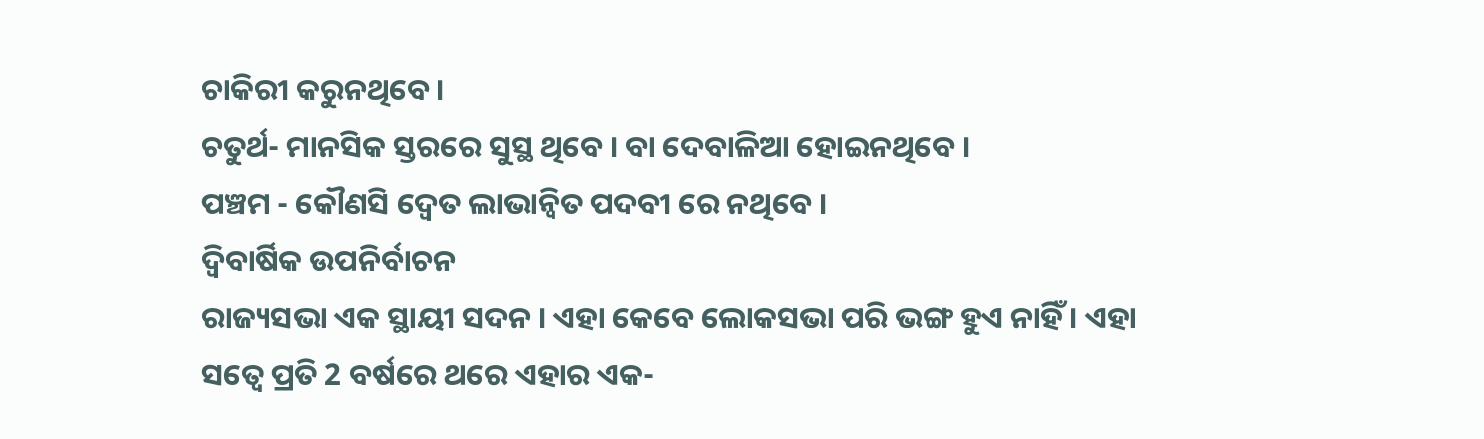ଚାକିରୀ କରୁନଥିବେ ।
ଚତୁର୍ଥ- ମାନସିକ ସ୍ତରରେ ସୁସ୍ଥ ଥିବେ । ବା ଦେବାଳିଆ ହୋଇନଥିବେ ।
ପଞ୍ଚମ - କୌଣସି ଦ୍ବେତ ଲାଭାନ୍ବିତ ପଦବୀ ରେ ନଥିବେ ।
ଦ୍ବିବାର୍ଷିକ ଉପନିର୍ବାଚନ
ରାଜ୍ୟସଭା ଏକ ସ୍ଥାୟୀ ସଦନ । ଏହା କେବେ ଲୋକସଭା ପରି ଭଙ୍ଗ ହୁଏ ନାହିଁ । ଏହା ସତ୍ବେ ପ୍ରତି 2 ବର୍ଷରେ ଥରେ ଏହାର ଏକ-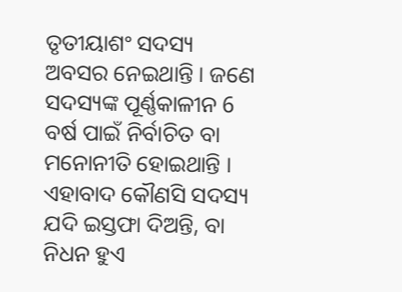ତୃତୀୟାଶଂ ସଦସ୍ୟ ଅବସର ନେଇଥାନ୍ତି । ଜଣେ ସଦସ୍ୟଙ୍କ ପୂର୍ଣ୍ଣକାଳୀନ 6 ବର୍ଷ ପାଇଁ ନିର୍ବାଚିତ ବା ମନୋନୀତି ହୋଇଥାନ୍ତି । ଏହାବାଦ କୌଣସି ସଦସ୍ୟ ଯଦି ଇସ୍ତଫା ଦିଅନ୍ତି, ବା ନିଧନ ହୁଏ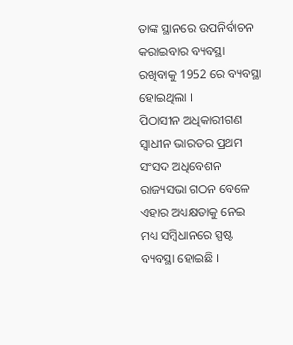ତାଙ୍କ ସ୍ଥାନରେ ଉପନିର୍ବାଚନ କରାଇବାର ବ୍ୟବସ୍ଥା ରଖିବାକୁ 1952 ରେ ବ୍ୟବସ୍ଥା ହୋଇଥିଲା ।
ପିଠାସୀନ ଅଧିକାରୀଗଣ
ସ୍ବାଧୀନ ଭାରତର ପ୍ରଥମ ସଂସଦ ଅଧିବେଶନ ରାଜ୍ୟସଭା ଗଠନ ବେଳେ ଏହାର ଅଧ୍ୟକ୍ଷତାକୁ ନେଇ ମଧ୍ୟ ସମ୍ବିଧାନରେ ସ୍ପଷ୍ଟ ବ୍ୟବସ୍ଥା ହୋଇଛି ।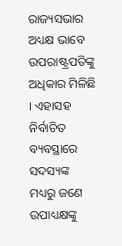ରାଜ୍ୟସଭାର ଅଧ୍ୟକ୍ଷ ଭାବେ ଉପରାଷ୍ଟ୍ରପତିଙ୍କୁ ଅଧିକାର ମିଳିଛି । ଏହାସହ ନିର୍ବାଚିତ ବ୍ୟବସ୍ଥାରେ ସଦସ୍ୟଙ୍କ ମଧ୍ୟରୁ ଜଣେ ଉପାଧ୍ୟକ୍ଷଙ୍କୁ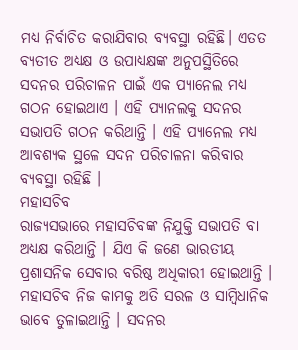ମଧ୍ୟ ନିର୍ବାଚିତ କରାଯିବାର ବ୍ୟବସ୍ଥା ରହିଛି। ଏତତ ବ୍ୟତୀତ ଅଧ୍ୟକ୍ଷ ଓ ଉପାଧ୍ୟକ୍ଷଙ୍କ ଅନୁପସ୍ଥିତିରେ ସଦନର ପରିଚାଳନ ପାଇଁ ଏକ ପ୍ୟାନେଲ ମଧ୍ୟ ଗଠନ ହୋଇଥାଏ । ଏହି ପ୍ୟାନଲକୁ ସଦନର ସଭାପତି ଗଠନ କରିଥାନ୍ତି । ଏହି ପ୍ୟାନେଲ ମଧ୍ୟ ଆବଶ୍ୟକ ସ୍ଥଳେ ସଦନ ପରିଚାଳନା କରିବାର ବ୍ୟବସ୍ଥା ରହିଛି ।
ମହାସଚିବ
ରାଜ୍ୟସଭାରେ ମହାସଚିବଙ୍କ ନିଯୁକ୍ତି ସଭାପତି ବା ଅଧ୍ୟକ୍ଷ କରିଥାନ୍ତି । ଯିଏ କି ଜଣେ ଭାରତୀୟ ପ୍ରଶାସନିକ ସେବାର ବରିଷ୍ଠ ଅଧିକାରୀ ହୋଇଥାନ୍ତି । ମହାସଚିବ ନିଜ କାମକୁ ଅତି ସରଳ ଓ ସାମ୍ବିଧାନିକ ଭାବେ ତୁଳାଇଥାନ୍ତି । ସଦନର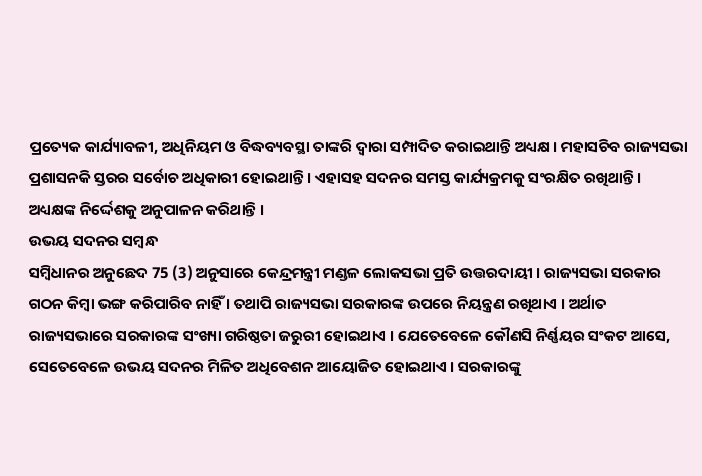ପ୍ରତ୍ୟେକ କାର୍ଯ୍ୟାବଳୀ, ଅଧିନିୟମ ଓ ବିଦ୍ଧବ୍ୟବସ୍ଥା ତାଙ୍କରି ଦ୍ବାରା ସମ୍ପାଦିତ କରାଇଥାନ୍ତି ଅଧ୍ୟକ୍ଷ । ମହାସଚିବ ରାଜ୍ୟସଭା ପ୍ରଶାସନକି ସ୍ତରର ସର୍ବୋଚ ଅଧିକାରୀ ହୋଇଥାନ୍ତି । ଏହାସହ ସଦନର ସମସ୍ତ କାର୍ଯ୍ୟକ୍ରମକୁ ସଂରକ୍ଷିତ ରଖିଥାନ୍ତି । ଅଧ୍ୟକ୍ଷଙ୍କ ନିର୍ଦ୍ଦେଶକୁ ଅନୁପାଳନ କରିଥାନ୍ତି ।
ଉଭୟ ସଦନର ସମ୍ବନ୍ଧ
ସମ୍ବିଧାନର ଅନୁଛେଦ 75 (3) ଅନୁସାରେ କେନ୍ଦ୍ରମନ୍ତ୍ରୀ ମଣ୍ଡଳ ଲୋକସଭା ପ୍ରତି ଉତ୍ତରଦାୟୀ । ରାଜ୍ୟସଭା ସରକାର ଗଠନ କିମ୍ବା ଭଙ୍ଗ କରିପାରିବ ନାହିଁ । ତଥାପି ରାଜ୍ୟସଭା ସରକାରଙ୍କ ଉପରେ ନିୟନ୍ତ୍ରଣ ରଖିଥାଏ । ଅର୍ଥାତ ରାଜ୍ୟସଭାରେ ସରକାରଙ୍କ ସଂଖ୍ୟା ଗରିଷ୍ଠତା ଜରୁରୀ ହୋଇଥାଏ । ଯେତେବେଳେ କୌଣସି ନିର୍ଣ୍ଣୟର ସଂକଟ ଆସେ, ସେତେବେଳେ ଉଭୟ ସଦନର ମିଳିତ ଅଧିବେଶନ ଆୟୋଜିତ ହୋଇଥାଏ । ସରକାରଙ୍କୁ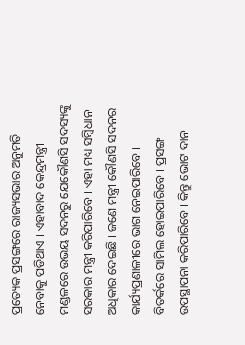ପ୍ରତ୍ୟେକ ପ୍ରସଙ୍ଗରେ ରାଜ୍ୟସଭାର ଅନୁମତି ନେବାକୁ ପଡିଥାଏ । ଏହାବାଦ କେନ୍ଦ୍ରମନ୍ତ୍ରୀ ମଣ୍ଡଳରେ ଉଭୟ ସଦନରୁ ଯେକୌଣସି ସଦସ୍ୟଙ୍କୁ ସରକାର ମନ୍ତ୍ରୀ କରିପାରିବେ । ଏହା ମଧ୍ୟ ସମ୍ବିଧାନ ଅଧିକାର ଦେଇଛି । ଜଣେ ମନ୍ତ୍ରୀ କୌଣସି ସଦନର କାର୍ଯ୍ୟପ୍ରଣାଳୀରେ ଭାଗ ନେଇପାରିବେ । ବିତର୍କରେ ସାମିଲ ହୋଇପାରିବେ । ପ୍ରସଙ୍ଗ ଉପସ୍ଥାପନା କରିପାରିବେ । କିନ୍ତୁ ଭୋଟ ଦାନ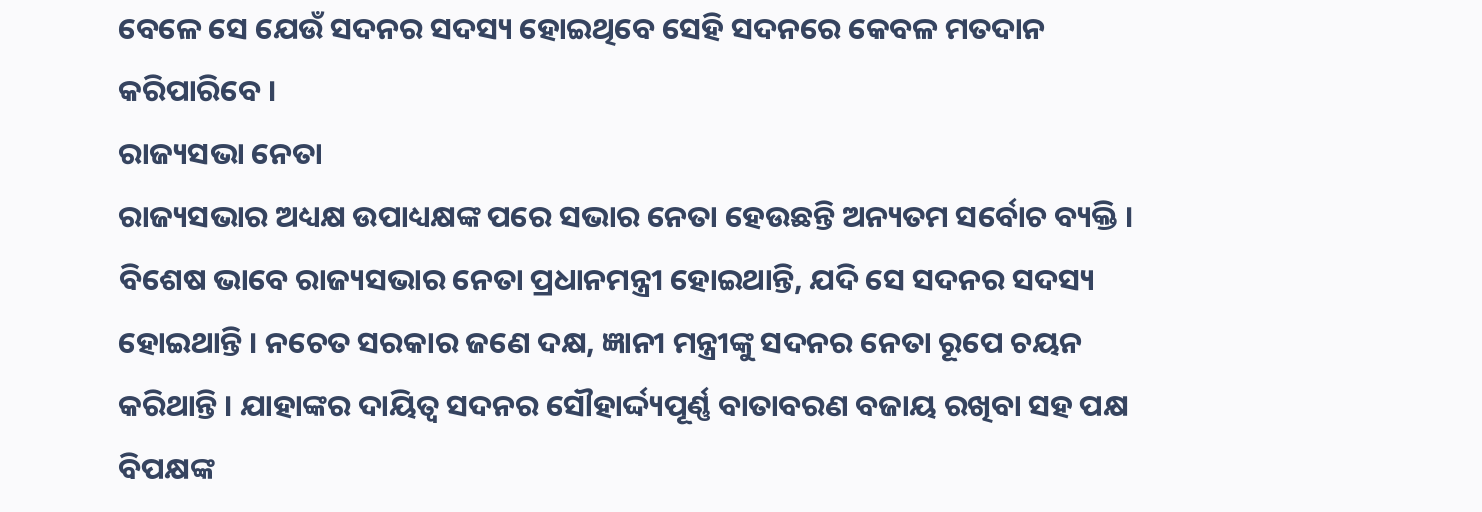ବେଳେ ସେ ଯେଉଁ ସଦନର ସଦସ୍ୟ ହୋଇଥିବେ ସେହି ସଦନରେ କେବଳ ମତଦାନ କରିପାରିବେ ।
ରାଜ୍ୟସଭା ନେତା
ରାଜ୍ୟସଭାର ଅଧ୍ୟକ୍ଷ ଉପାଧ୍ୟକ୍ଷଙ୍କ ପରେ ସଭାର ନେତା ହେଉଛନ୍ତି ଅନ୍ୟତମ ସର୍ବୋଚ ବ୍ୟକ୍ତି । ବିଶେଷ ଭାବେ ରାଜ୍ୟସଭାର ନେତା ପ୍ରଧାନମନ୍ତ୍ରୀ ହୋଇଥାନ୍ତି, ଯଦି ସେ ସଦନର ସଦସ୍ୟ ହୋଇଥାନ୍ତି । ନଚେତ ସରକାର ଜଣେ ଦକ୍ଷ, ଜ୍ଞାନୀ ମନ୍ତ୍ରୀଙ୍କୁ ସଦନର ନେତା ରୂପେ ଚୟନ କରିଥାନ୍ତି । ଯାହାଙ୍କର ଦାୟିତ୍ବ ସଦନର ସୌହାର୍ଦ୍ଦ୍ୟପୂର୍ଣ୍ଣ ବାତାବରଣ ବଜାୟ ରଖିବା ସହ ପକ୍ଷ ବିପକ୍ଷଙ୍କ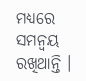ମଧ୍ୟରେ ସମନ୍ବୟ ରଖିଥାନ୍ତି ।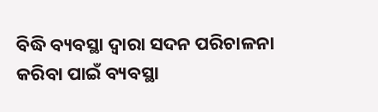ବିଦ୍ଧି ବ୍ୟବସ୍ଥା ଦ୍ବାରା ସଦନ ପରିଚାଳନା କରିବା ପାଇଁ ବ୍ୟବସ୍ଥା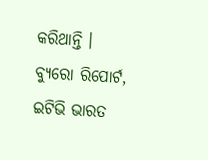କରିଥାନ୍ତି ।
ବ୍ୟୁରୋ ରିପୋର୍ଟ, ଇଟିଭି ଭାରତ